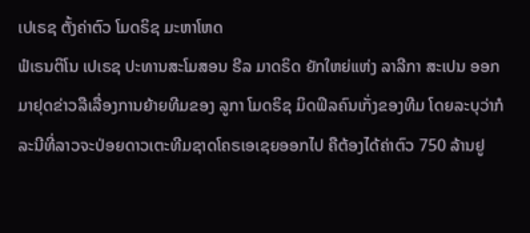ເປເຣຊ ຕັ້ງຄ່າຕົວ ໂມດຣິຊ ມະຫາໂຫດ
ຟໍເຣນຕິໂນ ເປເຣຊ ປະທານສະໂມສອນ ຣີລ ມາດຣິດ ຍັກໃຫຍ່ແຫ່ງ ລາລີກາ ສະເປນ ອອກມາຢຸດຂ່າວລືເລື່ອງການຍ້າຍທີມຂອງ ລູກາ ໂມດຣິຊ ມິດຟິລຄົນເກັ່ງຂອງທີມ ໂດຍລະບຸວ່າກໍລະນີທີ່ລາວຈະປ່ອຍດາວເຕະທີມຊາດໂຄຣເອເຊຍອອກໄປ ຄືຕ້ອງໄດ້ຄ່າຕົວ 750 ລ້ານຢູ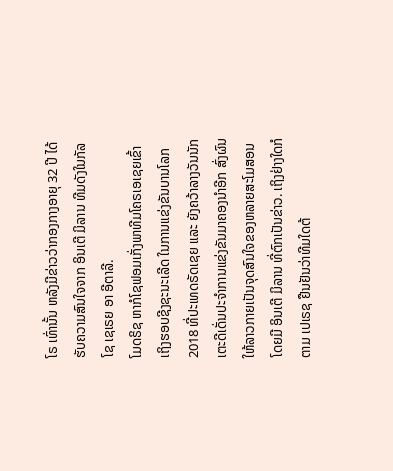ໂຣ ເທົ່ານັ້ນ ຫລັງມີຂ່າວວ່າກອງກາງອາຍຸ 32 ປີ ໄດ້ຮັບຄວາມສົນໃຈຈາກ ອິນເຕີ ມິລານ ທີມດັງໃນກັລໂຊ ເຊເຣຍ ອາ ອີຕາລີ.
ໂມດຣິຊ ຫາກໍໂຊຟອມເກັ່ງພາທີມໂຄຣເອເຊຍເຂົ້າເຖິງຮອບຊີງຊະນະເລີດ ໃນການແຂ່ງຂັນບານໂລກ 2018 ທີ່ປະເທດຣັດເຊຍ ແລະ ຍັງຄວ້າລາງວັນນັກເຕະດີເດັ່ນປະຈຳການແຂ່ງຂັນມາຄອງນຳອີກ ສົ່ງຜົນໃຫ້ລາວກາຍເປັນຈຸດສົນໃຈຂອງຫລາຍສະໂມສອນ ໂດຍມີ ອິນເຕີ ມິລານ ທີ່ຕົກເປັນຂ່າວ. ເຖິງຢ່າງໃດກໍຕາມ ເປເຣຊ ຢືນຢັນວ່າທີມໃດຕ້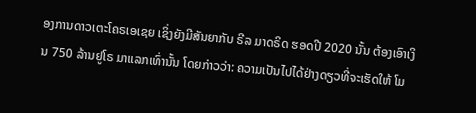ອງການດາວເຕະໂຄຣເອເຊຍ ເຊິ່ງຍັງມີສັນຍາກັບ ຣີລ ມາດຣິດ ຮອດປີ 2020 ນັ້ນ ຕ້ອງເອົາເງິນ 750 ລ້ານຢູໂຣ ມາແລກເທົ່ານັ້ນ ໂດຍກ່າວວ່າ: ຄວາມເປັນໄປໄດ້ຢ່າງດຽວທີ່ຈະເຮັດໃຫ້ ໂມ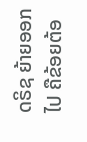ດຣິຊ ຍ້າຍອອກໄປ ຄືຂ້ອຍຕ້ອ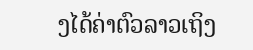ງໄດ້ຄ່າຕົວລາວເຖິງ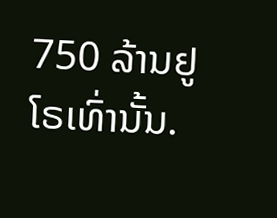750 ລ້ານຢູໂຣເທົ່ານັ້ນ.